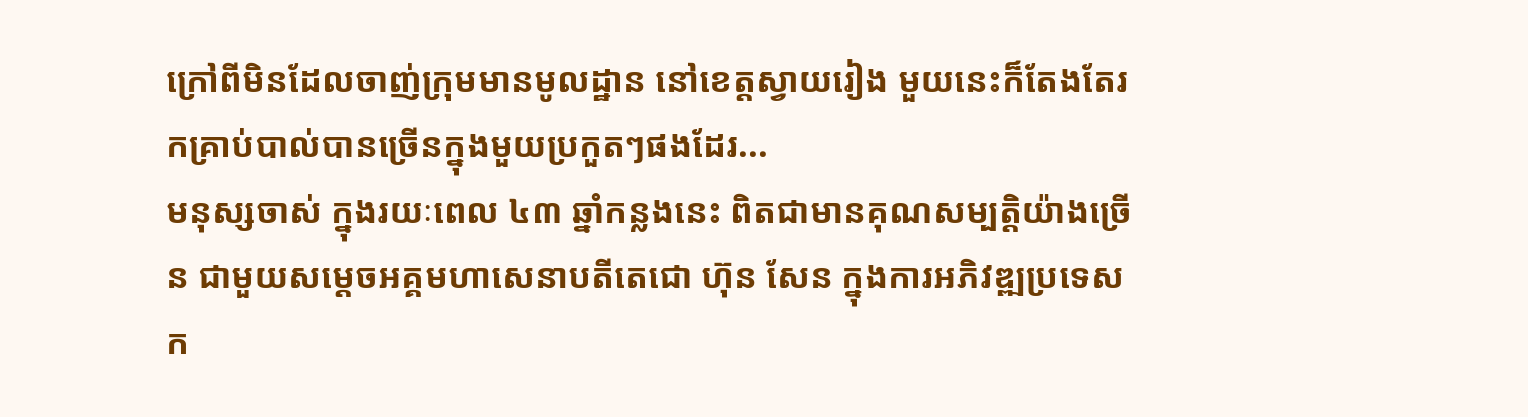ក្រៅពីមិនដែលចាញ់ក្រុមមានមូលដ្ឋាន នៅខេត្តស្វាយរៀង មួយនេះក៏តែងតែរកគ្រាប់បាល់បានច្រើនក្នុងមួយប្រកួតៗផងដែរ...
មនុស្សចាស់ ក្នុងរយៈពេល ៤៣ ឆ្នាំកន្លងនេះ ពិតជាមានគុណសម្បត្តិយ៉ាងច្រើន ជាមួយសម្ដេចអគ្គមហាសេនាបតីតេជោ ហ៊ុន សែន ក្នុងការអភិវឌ្ឍប្រទេសក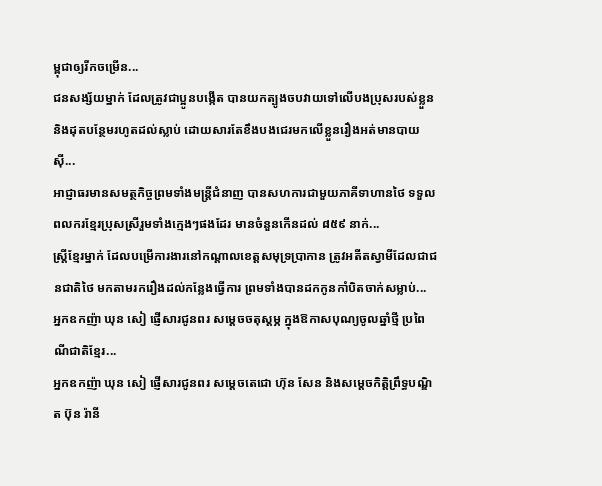ម្ពុជាឲ្យរីកចម្រើន...
ជនសង្ស័យម្នាក់ ដែលត្រូវជាប្អូនបង្កើត បានយកត្បូងចបវាយទៅលើបងប្រុសរបស់ខ្លួន និងដុតបន្ថែមរហូតដល់ស្លាប់ ដោយសារតែខឹងបងជេរមកលើខ្លួនរឿងអត់មានបាយស៊ី...
អាជ្ញាធរមានសមត្ថកិច្ចព្រមទាំងមន្ត្រីជំនាញ បានសហការជាមួយភាគីទាហានថៃ ទទួលពលករខ្មែរប្រុសស្រីរួមទាំងក្មេងៗផងដែរ មានចំនួនកើនដល់ ៨៥៩ នាក់...
ស្ត្រីខ្មែរម្នាក់ ដែលបម្រើការងារនៅកណ្តាលខេត្តសមុទ្រប្រាកាន ត្រូវអតីតស្វាមីដែលជាជនជាតិថៃ មកតាមរករឿងដល់កន្លែងធ្វើការ ព្រមទាំងបានដកកូនកាំបិតចាក់សម្លាប់...
អ្នកឧកញ៉ា ឃុន សៀ ផ្ញើសារជូនពរ សម្ដេចចតុស្តម្ភ ក្នុងឱកាសបុណ្យចូលឆ្នាំថ្មី ប្រពៃណីជាតិខ្មែរ...
អ្នកឧកញ៉ា ឃុន សៀ ផ្ញើសារជូនពរ សម្ដេចតេជោ ហ៊ុន សែន និងសម្ដេចកិត្តិព្រឹទ្ធបណ្ឌិត ប៊ុន រ៉ានី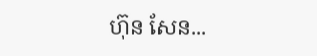ហ៊ុន សែន...